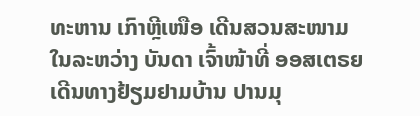ທະຫານ ເກົາຫຼີເໜືອ ເດີນສວນສະໜາມໃນລະຫວ່າງ ບັນດາ ເຈົ້າໜ້າທີ່ ອອສເຕຣຍ ເດີນທາງຢ້ຽມຢາມບ້ານ ປານມຸ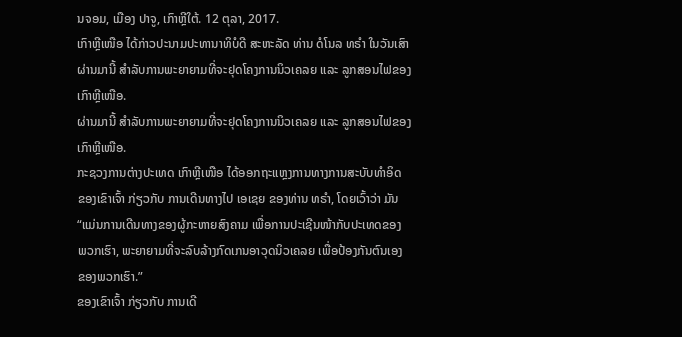ນຈອມ, ເມືອງ ປາຈູ, ເກົາຫຼີໃຕ້. 12 ຕຸລາ, 2017.
ເກົາຫຼີເໜືອ ໄດ້ກ່າວປະນາມປະທານາທິບໍດີ ສະຫະລັດ ທ່ານ ດໍໂນລ ທຣຳ ໃນວັນເສົາ
ຜ່ານມານີ້ ສຳລັບການພະຍາຍາມທີ່ຈະຢຸດໂຄງການນິວເຄລຍ ແລະ ລູກສອນໄຟຂອງ
ເກົາຫຼີເໜືອ.
ຜ່ານມານີ້ ສຳລັບການພະຍາຍາມທີ່ຈະຢຸດໂຄງການນິວເຄລຍ ແລະ ລູກສອນໄຟຂອງ
ເກົາຫຼີເໜືອ.
ກະຊວງການຕ່າງປະເທດ ເກົາຫຼີເໜືອ ໄດ້ອອກຖະແຫຼງການທາງການສະບັບທຳອິດ
ຂອງເຂົາເຈົ້າ ກ່ຽວກັບ ການເດີນທາງໄປ ເອເຊຍ ຂອງທ່ານ ທຣຳ, ໂດຍເວົ້າວ່າ ມັນ
“ແມ່ນການເດີນທາງຂອງຜູ້ກະຫາຍສົງຄາມ ເພື່ອການປະເຊີນໜ້າກັບປະເທດຂອງ
ພວກເຮົາ, ພະຍາຍາມທີ່ຈະລົບລ້າງກົດເກນອາວຸດນິວເຄລຍ ເພື່ອປ້ອງກັນຕົນເອງ
ຂອງພວກເຮົາ.”
ຂອງເຂົາເຈົ້າ ກ່ຽວກັບ ການເດີ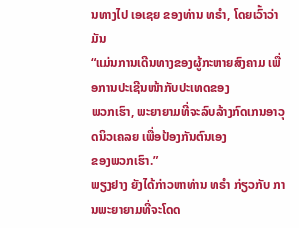ນທາງໄປ ເອເຊຍ ຂອງທ່ານ ທຣຳ, ໂດຍເວົ້າວ່າ ມັນ
“ແມ່ນການເດີນທາງຂອງຜູ້ກະຫາຍສົງຄາມ ເພື່ອການປະເຊີນໜ້າກັບປະເທດຂອງ
ພວກເຮົາ, ພະຍາຍາມທີ່ຈະລົບລ້າງກົດເກນອາວຸດນິວເຄລຍ ເພື່ອປ້ອງກັນຕົນເອງ
ຂອງພວກເຮົາ.”
ພຽງຢາງ ຍັງໄດ້ກ່າວຫາທ່ານ ທຣຳ ກ່ຽວກັບ ການພະຍາຍາມທີ່ຈະໂດດ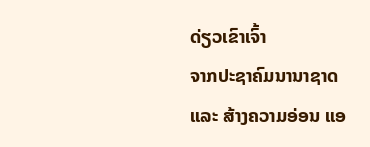ດ່ຽວເຂົາເຈົ້າ
ຈາກປະຊາຄົມນານາຊາດ ແລະ ສ້າງຄວາມອ່ອນ ແອ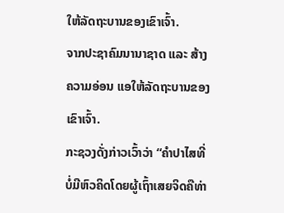ໃຫ້ລັດຖະບານຂອງເຂົາເຈົ້າ.
ຈາກປະຊາຄົມນານາຊາດ ແລະ ສ້າງຄວາມອ່ອນ ແອໃຫ້ລັດຖະບານຂອງເຂົາເຈົ້າ.
ກະຊວງດັ່ງກ່າວເວົ້າວ່າ “ຄຳປາໄສທີ່ບໍ່ມີຫົວຄິດໂດຍຜູ້ເຖົ້າເສຍຈິດຄືທ່າ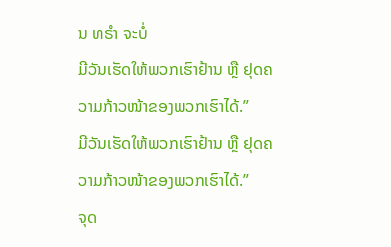ນ ທຣຳ ຈະບໍ່
ມີວັນເຮັດໃຫ້ພວກເຮົາຢ້ານ ຫຼື ຢຸດຄວາມກ້າວໜ້າຂອງພວກເຮົາໄດ້.”
ມີວັນເຮັດໃຫ້ພວກເຮົາຢ້ານ ຫຼື ຢຸດຄວາມກ້າວໜ້າຂອງພວກເຮົາໄດ້.”
ຈຸດ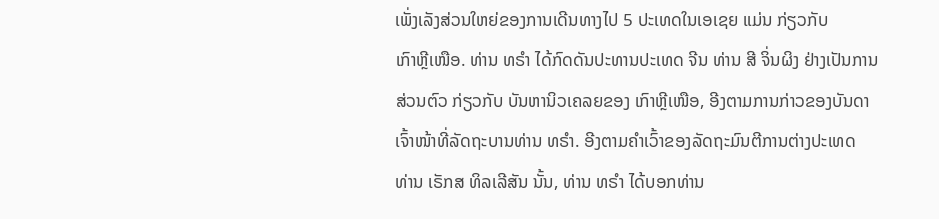ເພັ່ງເລັງສ່ວນໃຫຍ່ຂອງການເດີນທາງໄປ 5 ປະເທດໃນເອເຊຍ ແມ່ນ ກ່ຽວກັບ
ເກົາຫຼີເໜືອ. ທ່ານ ທຣຳ ໄດ້ກົດດັນປະທານປະເທດ ຈີນ ທ່ານ ສີ ຈິ່ນຜິງ ຢ່າງເປັນການ
ສ່ວນຕົວ ກ່ຽວກັບ ບັນຫານິວເຄລຍຂອງ ເກົາຫຼີເໜືອ, ອີງຕາມການກ່າວຂອງບັນດາ
ເຈົ້າໜ້າທີ່ລັດຖະບານທ່ານ ທຣຳ. ອີງຕາມຄຳເວົ້າຂອງລັດຖະມົນຕີການຕ່າງປະເທດ
ທ່ານ ເຣັກສ ທິລເລີສັນ ນັ້ນ, ທ່ານ ທຣຳ ໄດ້ບອກທ່ານ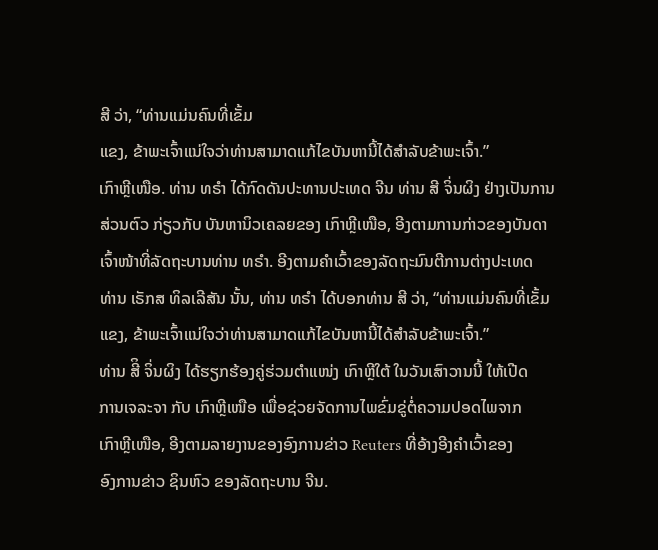ສີ ວ່າ, “ທ່ານແມ່ນຄົນທີ່ເຂັ້ມ
ແຂງ, ຂ້າພະເຈົ້າແນ່ໃຈວ່າທ່ານສາມາດແກ້ໄຂບັນຫານີ້ໄດ້ສຳລັບຂ້າພະເຈົ້າ.”
ເກົາຫຼີເໜືອ. ທ່ານ ທຣຳ ໄດ້ກົດດັນປະທານປະເທດ ຈີນ ທ່ານ ສີ ຈິ່ນຜິງ ຢ່າງເປັນການ
ສ່ວນຕົວ ກ່ຽວກັບ ບັນຫານິວເຄລຍຂອງ ເກົາຫຼີເໜືອ, ອີງຕາມການກ່າວຂອງບັນດາ
ເຈົ້າໜ້າທີ່ລັດຖະບານທ່ານ ທຣຳ. ອີງຕາມຄຳເວົ້າຂອງລັດຖະມົນຕີການຕ່າງປະເທດ
ທ່ານ ເຣັກສ ທິລເລີສັນ ນັ້ນ, ທ່ານ ທຣຳ ໄດ້ບອກທ່ານ ສີ ວ່າ, “ທ່ານແມ່ນຄົນທີ່ເຂັ້ມ
ແຂງ, ຂ້າພະເຈົ້າແນ່ໃຈວ່າທ່ານສາມາດແກ້ໄຂບັນຫານີ້ໄດ້ສຳລັບຂ້າພະເຈົ້າ.”
ທ່ານ ສີິ ຈິ່ນຜິງ ໄດ້ຮຽກຮ້ອງຄູ່ຮ່ວມຕຳແໜ່ງ ເກົາຫຼີໃຕ້ ໃນວັນເສົາວານນີ້ ໃຫ້ເປີດ
ການເຈລະຈາ ກັບ ເກົາຫຼີເໜືອ ເພື່ອຊ່ວຍຈັດການໄພຂົ່ມຂູ່ຕໍ່ຄວາມປອດໄພຈາກ
ເກົາຫຼີເໜືອ, ອີງຕາມລາຍງານຂອງອົງການຂ່າວ Reuters ທີ່ອ້າງອີງຄຳເວົ້າຂອງ
ອົງການຂ່າວ ຊິນຫົວ ຂອງລັດຖະບານ ຈີນ.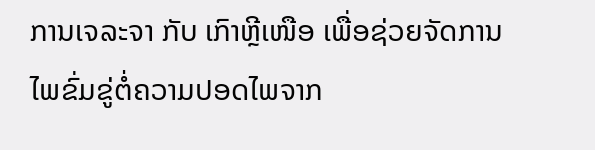ການເຈລະຈາ ກັບ ເກົາຫຼີເໜືອ ເພື່ອຊ່ວຍຈັດການໄພຂົ່ມຂູ່ຕໍ່ຄວາມປອດໄພຈາກ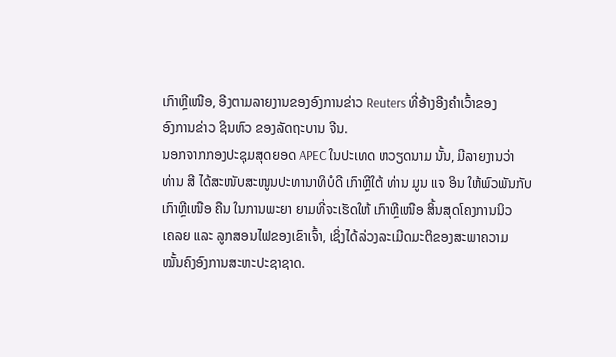ເກົາຫຼີເໜືອ, ອີງຕາມລາຍງານຂອງອົງການຂ່າວ Reuters ທີ່ອ້າງອີງຄຳເວົ້າຂອງ
ອົງການຂ່າວ ຊິນຫົວ ຂອງລັດຖະບານ ຈີນ.
ນອກຈາກກອງປະຊຸມສຸດຍອດ APEC ໃນປະເທດ ຫວຽດນາມ ນັ້ນ, ມີລາຍງານວ່າ
ທ່ານ ສີ ໄດ້ສະໜັບສະໜູນປະທານາທິບໍດີ ເກົາຫຼີໃຕ້ ທ່ານ ມູນ ແຈ ອິນ ໃຫ້ພົວພັນກັບ
ເກົາຫຼີເໜືອ ຄືນ ໃນການພະຍາ ຍາມທີ່ຈະເຮັດໃຫ້ ເກົາຫຼີເໜືອ ສິ້ນສຸດໂຄງການນິວ
ເຄລຍ ແລະ ລູກສອນໄຟຂອງເຂົາເຈົ້າ, ເຊິ່ງໄດ້ລ່ວງລະເມີດມະຕິຂອງສະພາຄວາມ
ໝັ້ນຄົງອົງການສະຫະປະຊາຊາດ.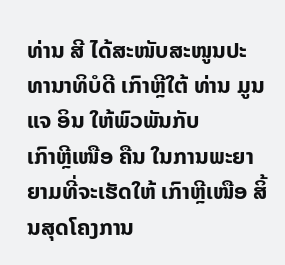ທ່ານ ສີ ໄດ້ສະໜັບສະໜູນປະທານາທິບໍດີ ເກົາຫຼີໃຕ້ ທ່ານ ມູນ ແຈ ອິນ ໃຫ້ພົວພັນກັບ
ເກົາຫຼີເໜືອ ຄືນ ໃນການພະຍາ ຍາມທີ່ຈະເຮັດໃຫ້ ເກົາຫຼີເໜືອ ສິ້ນສຸດໂຄງການ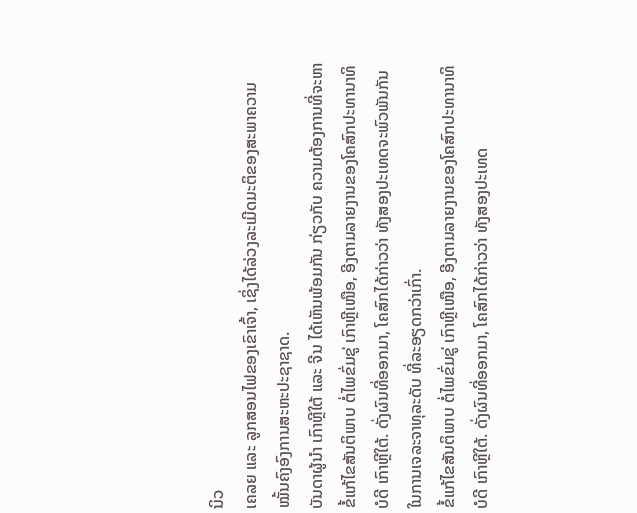ນິວ
ເຄລຍ ແລະ ລູກສອນໄຟຂອງເຂົາເຈົ້າ, ເຊິ່ງໄດ້ລ່ວງລະເມີດມະຕິຂອງສະພາຄວາມ
ໝັ້ນຄົງອົງການສະຫະປະຊາຊາດ.
ບັນດາຜູ້ນຳ ເກົາຫຼີໃຕ້ ແລະ ຈີນ ໄດ້ເຫັນພ້ອມກັນ ກ່ຽວກັບ ຄວາມຕ້ອງການທີ່ຈະຫາ
ຂໍ້ແກ້ໄຂສັນຕິພາບ ຕໍ່ໄພຂົ່ມຂູ່ ເກົາຫຼີເໜືອ, ອີງຕາມລາຍງານຂອງໂຄສົກປະທານາທິ
ບໍດີ ເກົາຫຼີໃຕ້. ດັ່ງຜົນທີ່ອອກມາ, ໂຄສົກໄດ້ກ່າວວ່າ ທັງສອງປະເທດຈະພົວພັນກັນ
ໃນການເຈລະຈາທຸລະດັບ ທີ່ລະອຽດກວ່າເກົ່າ.
ຂໍ້ແກ້ໄຂສັນຕິພາບ ຕໍ່ໄພຂົ່ມຂູ່ ເກົາຫຼີເໜືອ, ອີງຕາມລາຍງານຂອງໂຄສົກປະທານາທິ
ບໍດີ ເກົາຫຼີໃຕ້. ດັ່ງຜົນທີ່ອອກມາ, ໂຄສົກໄດ້ກ່າວວ່າ ທັງສອງປະເທດ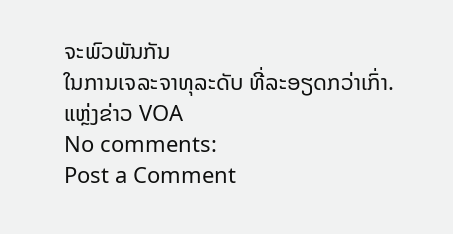ຈະພົວພັນກັນ
ໃນການເຈລະຈາທຸລະດັບ ທີ່ລະອຽດກວ່າເກົ່າ.
ແຫຼ່ງຂ່າວ VOA
No comments:
Post a Comment